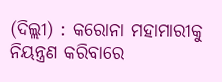(ଦିଲ୍ଲୀ) : କରୋନା ମହାମାରୀକୁ ନିୟନ୍ତ୍ରଣ କରିବାରେ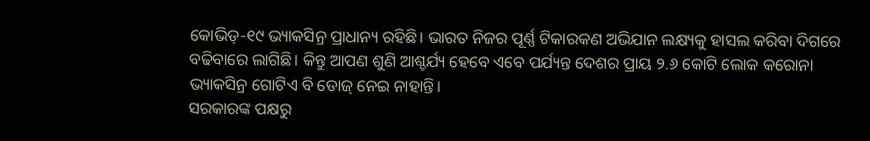କୋଭିଡ୍-୧୯ ଭ୍ୟାକସିନ୍ର ପ୍ରାଧାନ୍ୟ ରହିଛି। ଭାରତ ନିଜର ପୂର୍ଣ୍ଣ ଟିକାରକଣ ଅଭିଯାନ ଲକ୍ଷ୍ୟକୁ ହାସଲ କରିବା ଦିଗରେ ବଢିବାରେ ଲାଗିଛି। କିନ୍ତୁ ଆପଣ ଶୁଣି ଆଶ୍ଚର୍ଯ୍ୟ ହେବେ ଏବେ ପର୍ଯ୍ୟନ୍ତ ଦେଶର ପ୍ରାୟ ୨.୬ କୋଟି ଲୋକ କରୋନା ଭ୍ୟାକସିନ୍ର ଗୋଟିଏ ବି ଡୋଜ୍ ନେଇ ନାହାନ୍ତି।
ସରକାରଙ୍କ ପକ୍ଷରୁ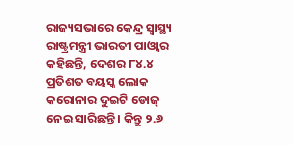ରାଜ୍ୟସଭାରେ କେନ୍ଦ୍ର ସ୍ବାସ୍ଥ୍ୟ ରାଷ୍ଟ୍ରମନ୍ତ୍ରୀ ଭାରତୀ ପାଓ୍ବାର କହିଛନ୍ତି, ଦେଶର ୮୪.୪ ପ୍ରତିଶତ ବୟସ୍କ ଲୋକ କରୋନାର ଦୁଇଟି ଡୋଜ୍ ନେଇ ସାରିଛନ୍ତି। କିନ୍ତୁ ୨.୬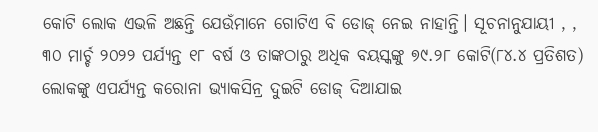କୋଟି ଲୋକ ଏଭଳି ଅଛନ୍ତି ଯେଉଁମାନେ ଗୋଟିଏ ବି ଡୋଜ୍ ନେଇ ନାହାନ୍ତି। ସୂଚନାନୁଯାୟୀ , , ୩୦ ମାର୍ଚ୍ଚ ୨୦୨୨ ପର୍ଯ୍ୟନ୍ତ ୧୮ ବର୍ଷ ଓ ତାଙ୍କଠାରୁ ଅଧିକ ବୟସ୍କଙ୍କୁ ୭୯.୨୮ କୋଟି(୮୪.୪ ପ୍ରତିଶତ) ଲୋକଙ୍କୁ ଏପର୍ଯ୍ୟନ୍ତ କରୋନା ଭ୍ୟାକସିନ୍ର ଦୁଇଟି ଡୋଜ୍ ଦିଆଯାଇ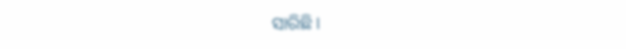ସାରିଛି।